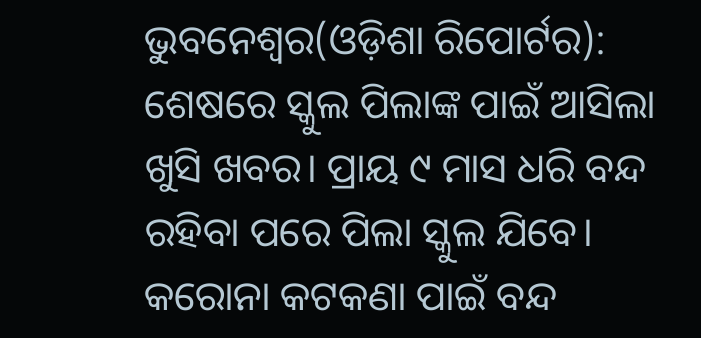ଭୁବନେଶ୍ୱର(ଓଡ଼ିଶା ରିପୋର୍ଟର): ଶେଷରେ ସ୍କୁଲ ପିଲାଙ୍କ ପାଇଁ ଆସିଲା ଖୁସି ଖବର। ପ୍ରାୟ ୯ ମାସ ଧରି ବନ୍ଦ ରହିବା ପରେ ପିଲା ସ୍କୁଲ ଯିବେ। କରୋନା କଟକଣା ପାଇଁ ବନ୍ଦ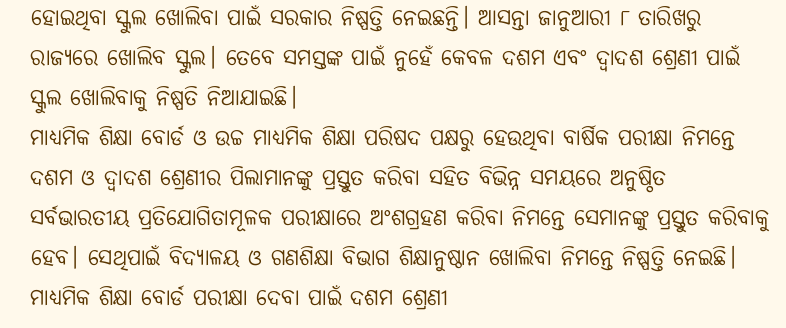ହୋଇଥିବା ସ୍କୁଲ ଖୋଲିବା ପାଇଁ ସରକାର ନିଷ୍ପତ୍ତି ନେଇଛନ୍ତି। ଆସନ୍ତା ଜାନୁଆରୀ ୮ ତାରିଖରୁ ରାଜ୍ୟରେ ଖୋଲିବ ସ୍କୁଲ। ତେବେ ସମସ୍ତଙ୍କ ପାଇଁ ନୁହେଁ କେବଳ ଦଶମ ଏବଂ ଦ୍ୱାଦଶ ଶ୍ରେଣୀ ପାଇଁ ସ୍କୁଲ ଖୋଲିବାକୁ ନିଷ୍ପତି ନିଆଯାଇଛି।
ମାଧ୍ୟମିକ ଶିକ୍ଷା ବୋର୍ଡ ଓ ଉଚ୍ଚ ମାଧ୍ୟମିକ ଶିକ୍ଷା ପରିଷଦ ପକ୍ଷରୁ ହେଉଥିବା ବାର୍ଷିକ ପରୀକ୍ଷା ନିମନ୍ତେ ଦଶମ ଓ ଦ୍ୱାଦଶ ଶ୍ରେଣୀର ପିଲାମାନଙ୍କୁ ପ୍ରସ୍ତୁତ କରିବା ସହିତ ବିଭିନ୍ନ ସମୟରେ ଅନୁଷ୍ଠିତ ସର୍ବଭାରତୀୟ ପ୍ରତିଯୋଗିତାମୂଳକ ପରୀକ୍ଷାରେ ଅଂଶଗ୍ରହଣ କରିବା ନିମନ୍ତେ ସେମାନଙ୍କୁ ପ୍ରସ୍ତୁତ କରିବାକୁ ହେବ। ସେଥିପାଇଁ ବିଦ୍ୟାଳୟ ଓ ଗଣଶିକ୍ଷା ବିଭାଗ ଶିକ୍ଷାନୁଷ୍ଠାନ ଖୋଲିବା ନିମନ୍ତେ ନିଷ୍ପତ୍ତି ନେଇଛି। ମାଧ୍ୟମିକ ଶିକ୍ଷା ବୋର୍ଡ ପରୀକ୍ଷା ଦେବା ପାଇଁ ଦଶମ ଶ୍ରେଣୀ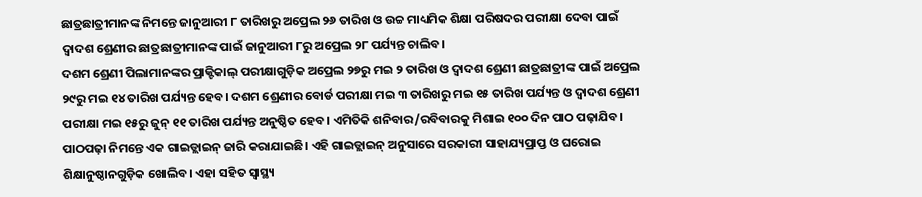ଛାତ୍ରଛାତ୍ରୀମାନଙ୍କ ନିମନ୍ତେ ଜାନୁଆରୀ ୮ ତାରିଖରୁ ଅପ୍ରେଲ ୨୬ ତାରିଖ ଓ ଉଚ୍ଚ ମାଧ୍ୟମିକ ଶିକ୍ଷା ପରିଷଦର ପରୀକ୍ଷା ଦେବା ପାଇଁ ଦ୍ୱାଦଶ ଶ୍ରେଣୀର ଛାତ୍ରଛାତ୍ରୀମାନଙ୍କ ପାଇଁ ଜାନୁଆରୀ ୮ରୁ ଅପ୍ରେଲ ୨୮ ପର୍ଯ୍ୟନ୍ତ ଚାଲିବ।
ଦଶମ ଶ୍ରେଣୀ ପିଲାମାନଙ୍କର ପ୍ରାକ୍ଟିକାଲ୍ ପରୀକ୍ଷାଗୁଡ଼ିକ ଅପ୍ରେଲ ୨୭ରୁ ମଇ ୨ ତାରିଖ ଓ ଦ୍ୱାଦଶ ଶ୍ରେଣୀ ଛାତ୍ରଛାତ୍ରୀଙ୍କ ପାଇଁ ଅପ୍ରେଲ ୨୯ରୁ ମଇ ୧୪ ତାରିଖ ପର୍ଯ୍ୟନ୍ତ ହେବ। ଦଶମ ଶ୍ରେଣୀର ବୋର୍ଡ ପରୀକ୍ଷା ମଇ ୩ ତାରିଖରୁ ମଇ ୧୫ ତାରିଖ ପର୍ଯ୍ୟନ୍ତ ଓ ଦ୍ୱାଦଶ ଶ୍ରେଣୀ ପରୀକ୍ଷା ମଇ ୧୫ରୁ ଜୁନ୍ ୧୧ ତାରିଖ ପର୍ଯ୍ୟନ୍ତ ଅନୁଷ୍ଠିତ ହେବ। ଏମିତିକି ଶନିବାର/ରବିବାରକୁ ମିଶାଇ ୧୦୦ ଦିନ ପାଠ ପଢ଼ାଯିବ। ପାଠପଢ଼ା ନିମନ୍ତେ ଏକ ଗାଇଡ୍ଲାଇନ୍ ଜାରି କରାଯାଇଛି। ଏହି ଗାଇଡ୍ଲାଇନ୍ ଅନୁସାରେ ସରକାରୀ ସାହାଯ୍ୟପ୍ରାପ୍ତ ଓ ଘରୋଇ ଶିକ୍ଷାନୁଷ୍ଠାନଗୁଡ଼ିକ ଖୋଲିବ। ଏହା ସହିତ ସ୍ୱାସ୍ଥ୍ୟ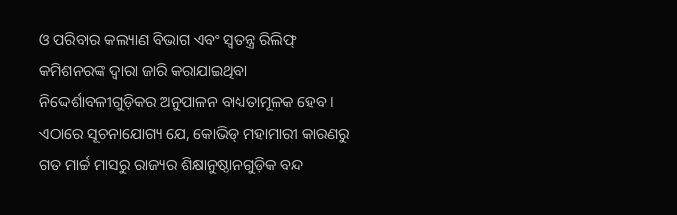ଓ ପରିବାର କଲ୍ୟାଣ ବିଭାଗ ଏବଂ ସ୍ୱତନ୍ତ୍ର ରିଲିଫ୍ କମିଶନରଙ୍କ ଦ୍ୱାରା ଜାରି କରାଯାଇଥିବା ନିଦ୍ଦେର୍ଶାବଳୀଗୁଡ଼ିକର ଅନୁପାଳନ ବାଧ୍ୟତାମୂଳକ ହେବ। ଏଠାରେ ସୂଚନାଯୋଗ୍ୟ ଯେ, କୋଭିଡ୍ ମହାମାରୀ କାରଣରୁ ଗତ ମାର୍ଚ୍ଚ ମାସରୁ ରାଜ୍ୟର ଶିକ୍ଷାନୁଷ୍ଠାନଗୁଡ଼ିକ ବନ୍ଦ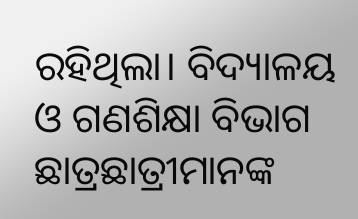ରହିଥିଲା। ବିଦ୍ୟାଳୟ ଓ ଗଣଶିକ୍ଷା ବିଭାଗ ଛାତ୍ରଛାତ୍ରୀମାନଙ୍କ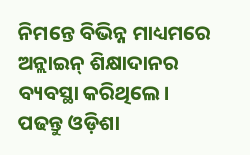ନିମନ୍ତେ ବିଭିନ୍ନ ମାଧ୍ୟମରେ ଅନ୍ଲାଇନ୍ ଶିକ୍ଷାଦାନର ବ୍ୟବସ୍ଥା କରିଥିଲେ।
ପଢନ୍ତୁ ଓଡ଼ିଶା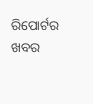ରିପୋର୍ଟର ଖବର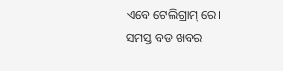ଏବେ ଟେଲିଗ୍ରାମ୍ ରେ। ସମସ୍ତ ବଡ ଖବର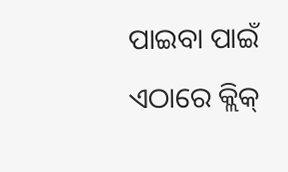ପାଇବା ପାଇଁ ଏଠାରେ କ୍ଲିକ୍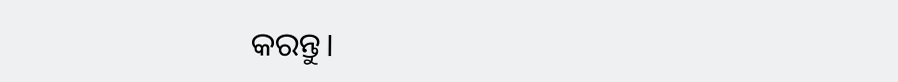କରନ୍ତୁ।